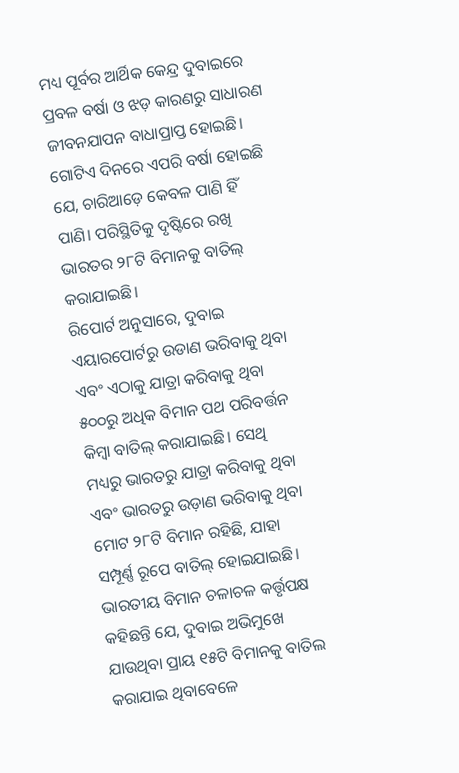ମଧ୍ୟ ପୂର୍ବର ଆର୍ଥିକ କେନ୍ଦ୍ର ଦୁବାଇରେ ପ୍ରବଳ ବର୍ଷା ଓ ଝଡ଼ କାରଣରୁ ସାଧାରଣ ଜୀବନଯାପନ ବାଧାପ୍ରାପ୍ତ ହୋଇଛି। ଗୋଟିଏ ଦିନରେ ଏପରି ବର୍ଷା ହୋଇଛି ଯେ, ଚାରିଆଡ଼େ କେବଳ ପାଣି ହିଁ ପାଣି। ପରିସ୍ଥିତିକୁ ଦୃଷ୍ଟିରେ ରଖି ଭାରତର ୨୮ଟି ବିମାନକୁ ବାତିଲ୍ କରାଯାଇଛି।
ରିପୋର୍ଟ ଅନୁସାରେ, ଦୁବାଇ ଏୟାରପୋର୍ଟରୁ ଉଡାଣ ଭରିବାକୁ ଥିବା ଏବଂ ଏଠାକୁ ଯାତ୍ରା କରିବାକୁ ଥିବା ୫୦୦ରୁ ଅଧିକ ବିମାନ ପଥ ପରିବର୍ତ୍ତନ କିମ୍ବା ବାତିଲ୍ କରାଯାଇଛି। ସେଥି ମଧ୍ୟରୁ ଭାରତରୁ ଯାତ୍ରା କରିବାକୁ ଥିବା ଏବଂ ଭାରତରୁ ଉଡ଼ାଣ ଭରିବାକୁ ଥିବା ମୋଟ ୨୮ଟି ବିମାନ ରହିଛି, ଯାହା ସମ୍ପୂର୍ଣ୍ଣ ରୂପେ ବାତିଲ୍ ହୋଇଯାଇଛି।
ଭାରତୀୟ ବିମାନ ଚଳାଚଳ କର୍ତ୍ତୃପକ୍ଷ କହିଛନ୍ତି ଯେ, ଦୁବାଇ ଅଭିମୁଖେ ଯାଉଥିବା ପ୍ରାୟ ୧୫ଟି ବିମାନକୁ ବାତିଲ କରାଯାଇ ଥିବାବେଳେ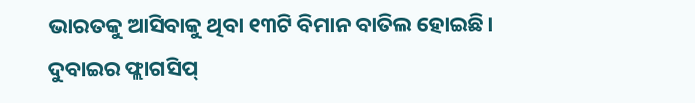ଭାରତକୁ ଆସିବାକୁ ଥିବା ୧୩ଟି ବିମାନ ବାତିଲ ହୋଇଛି।
ଦୁବାଇର ଫ୍ଲାଗସିପ୍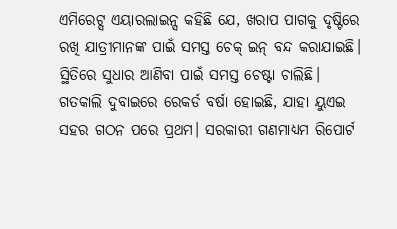ଏମିରେଟ୍ସ ଏୟାରଲାଇନ୍ସ କହିଛି ଯେ, ଖରାପ ପାଗକୁ ଦୃଷ୍ଟିରେ ରଖି ଯାତ୍ରୀମାନଙ୍କ ପାଇଁ ସମସ୍ତ ଚେକ୍ ଇନ୍ ବନ୍ଦ କରାଯାଇଛି। ସ୍ଥିତିରେ ସୁଧାର ଆଣିବା ପାଇଁ ସମସ୍ତ ଚେଷ୍ଟା ଚାଲିଛି।
ଗତକାଲି ଦୁବାଇରେ ରେକର୍ଡ ବର୍ଷା ହୋଇଛି, ଯାହା ୟୁଏଇ ସହର ଗଠନ ପରେ ପ୍ରଥମ। ସରକାରୀ ଗଣମାଧ୍ୟମ ରିପୋର୍ଟ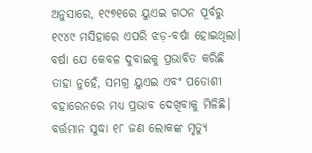ଅନୁସାରେ, ୧୯୭୧ରେ ୟୁଏଇ ଗଠନ ପୂର୍ବରୁ ୧୯୪୯ ମସିହାରେ ଏପରି ଝଡ଼-ବର୍ଷା ହୋଇଥିଲା।
ବର୍ଷା ଯେ କେବଳ ଦୁବାଇକୁ ପ୍ରଭାବିତ କରିଛି ତାହା ନୁହେଁ, ସମଗ୍ର ୟୁଏଇ ଏବଂ ପଡୋଶୀ ବହାରେନରେ ମଧ୍ୟ ପ୍ରଭାବ ଦେଖିବାକୁ ମିଳିଛି। ବର୍ତ୍ତମାନ ସୁଦ୍ଧା ୧୮ ଜଣ ଲୋକଙ୍କ ମୃତ୍ୟୁ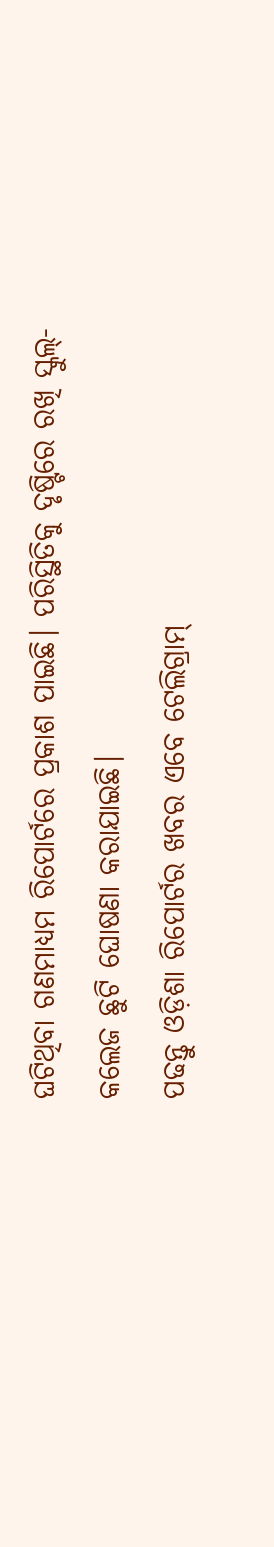ଘଟିଥିବା ଗଣମାଧ୍ୟମ ରିପୋର୍ଟରେ ପ୍ରକାଶ ପାଇଛି। ପରିସ୍ଥିତିକୁ ଦୃଷ୍ଟିରେ ରଖି ସ୍କୁଲ୍-କଲେଜ ଛୁଟି ଘୋଷଣା କରାଯାଇଛି।
ପଢନ୍ତୁ ଓଡ଼ିଶା ରିପୋର୍ଟର ଖବର ଏବେ ଟେଲିଗ୍ରାମ୍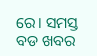ରେ। ସମସ୍ତ ବଡ ଖବର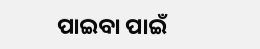ପାଇବା ପାଇଁ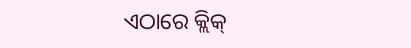ଏଠାରେ କ୍ଲିକ୍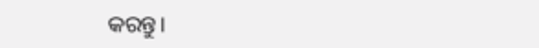କରନ୍ତୁ।